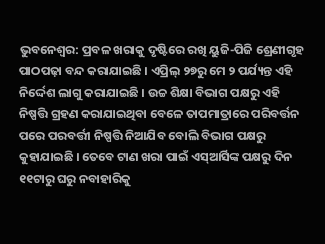ଭୁବନେଶ୍ୱର: ପ୍ରବଳ ଖରାକୁ ଦୃଷ୍ଟିରେ ରଖି ୟୁଜି-ପିଜି ଶ୍ରେଣୀଗୃହ ପାଠପଢ଼ା ବନ୍ଦ କରାଯାଇଛି । ଏପ୍ରିଲ୍ ୨୭ରୁ ମେ ୨ ପର୍ଯ୍ୟନ୍ତ ଏହି ନିର୍ଦ୍ଦେଶ ଲାଗୁ କରାଯାଇଛି । ଉଚ୍ଚ ଶିକ୍ଷା ବିଭାଗ ପକ୍ଷରୁ ଏହି ନିଷ୍ପତ୍ତି ଗ୍ରହଣ କରାଯାଇଥିବା ବେଳେ ତାପମାତ୍ରାରେ ପରିବର୍ତ୍ତନ ପରେ ପରବର୍ତ୍ତୀ ନିଷ୍ପତ୍ତି ନିଆଯିବ ବୋଲି ବିଭାଗ ପକ୍ଷରୁ କୁହାଯାଇଛି । ତେବେ ଟାଣ ଖରା ପାଇଁ ଏସ୍ଆର୍ସିଙ୍କ ପକ୍ଷରୁ ଦିନ ୧୧ଟାରୁ ଘରୁ ନବାହାରିକୁ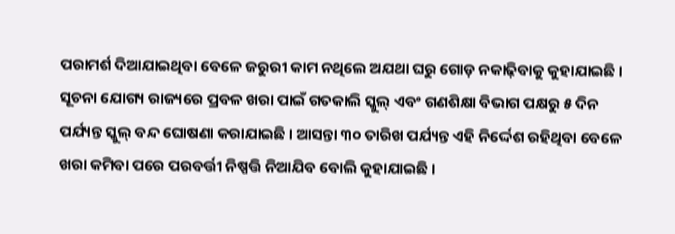ପରାମର୍ଶ ଦିଆଯାଇଥିବା ବେଳେ ଜରୁରୀ କାମ ନଥିଲେ ଅଯଥା ଘରୁ ଗୋଡ଼ ନକାଢ଼ିବାକୁ କୁହାଯାଇଛି ।
ସୂଚନା ଯୋଗ୍ୟ ରାଜ୍ୟରେ ପ୍ରବଳ ଖରା ପାଇଁ ଗତକାଲି ସ୍କୁଲ୍ ଏବଂ ଗଣଶିକ୍ଷା ବିଭାଗ ପକ୍ଷରୁ ୫ ଦିନ ପର୍ଯ୍ୟନ୍ତ ସ୍କୁଲ୍ ବନ୍ଦ ଘୋଷଣା କରାଯାଇଛି । ଆସନ୍ତା ୩୦ ତାରିଖ ପର୍ଯ୍ୟନ୍ତ ଏହି ନିର୍ଦ୍ଦେଶ ରହିଥିବା ବେଳେ ଖରା କମିବା ପରେ ପରବର୍ତ୍ତୀ ନିଷ୍ପତ୍ତି ନିଆଯିବ ବୋଲି କୁହାଯାଇଛି ।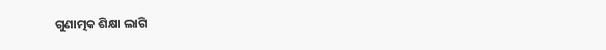ଗୁଣାତ୍ମକ ଶିକ୍ଷା ଲାଗି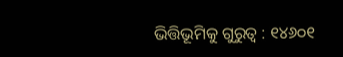ଭିତ୍ତିଭୂମିକୁ ଗୁରୁତ୍ୱ : ୧୪୬୦୧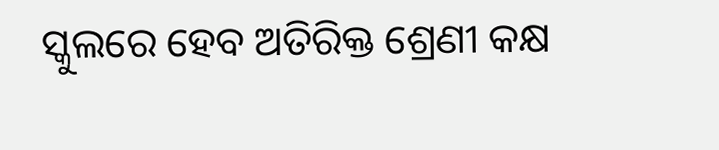ସ୍କୁଲରେ ହେବ ଅତିରିକ୍ତ ଶ୍ରେଣୀ କକ୍ଷ